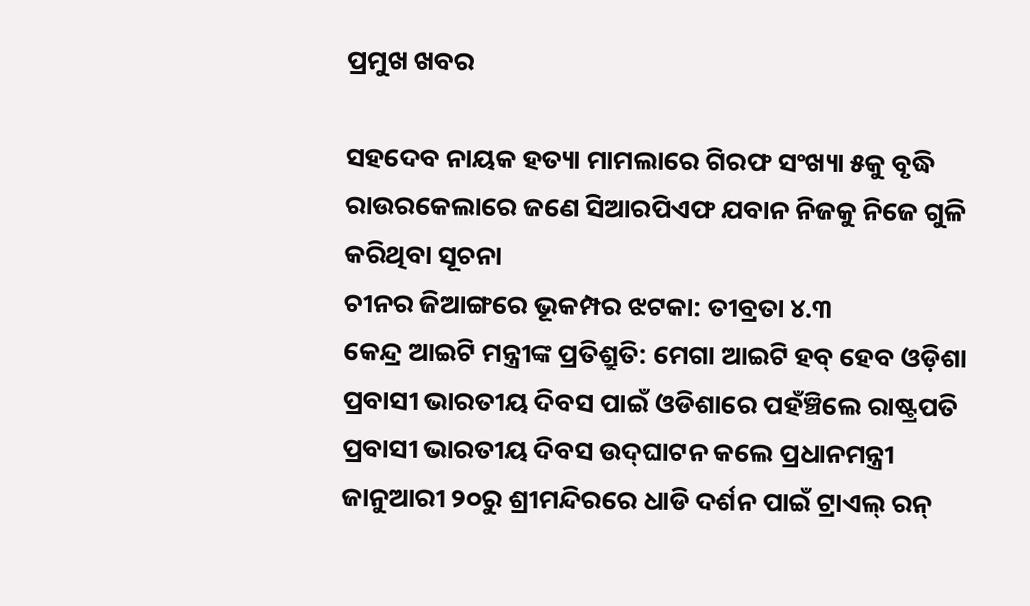ପ୍ରମୁଖ ଖବର

ସହଦେବ ନାୟକ ହତ୍ୟା ମାମଲାରେ ଗିରଫ ସଂଖ୍ୟା ୫କୁ ବୃଦ୍ଧି
ରାଉରକେଲାରେ ଜଣେ ସିଆରପିଏଫ ଯବାନ ନିଜକୁ ନିଜେ ଗୁଳି କରିଥିବା ସୂଚନା
ଚୀନର ଜିଆଙ୍ଗରେ ଭୂକମ୍ପର ଝଟକା: ତୀବ୍ରତା ୪.୩
କେନ୍ଦ୍ର ଆଇଟି ମନ୍ତ୍ରୀଙ୍କ ପ୍ରତିଶ୍ରୁତି: ମେଗା ଆଇଟି ହବ୍ ହେବ ଓଡ଼ିଶା
ପ୍ରବାସୀ ଭାରତୀୟ ଦିବସ ପାଇଁ ଓଡିଶାରେ ପହଁଞ୍ଚିଲେ ରାଷ୍ଟ୍ରପତି
ପ୍ରବାସୀ ଭାରତୀୟ ଦିବସ ଉଦ୍‌ଘାଟନ କଲେ ପ୍ରଧାନମନ୍ତ୍ରୀ
ଜାନୁଆରୀ ୨୦ରୁ ଶ୍ରୀମନ୍ଦିରରେ ଧାଡି ଦର୍ଶନ ପାଇଁ ଟ୍ରାଏଲ୍ ରନ୍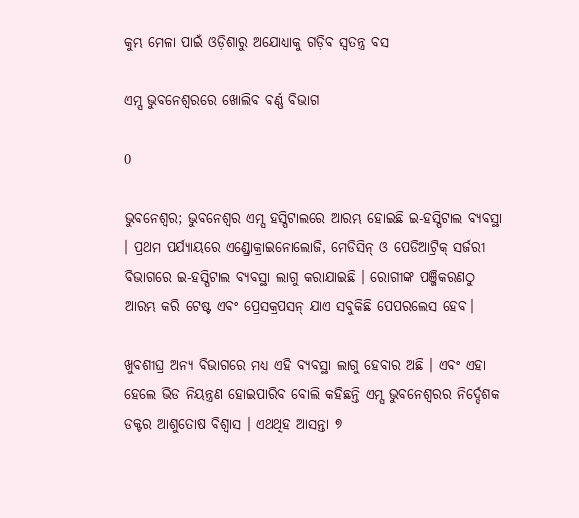କୁମ୍ଭ ମେଳା ପାଇଁ ଓଡ଼ିଶାରୁ ଅଯୋଧ୍ୟାକୁ ଗଡ଼ିବ ସ୍ୱତନ୍ତ୍ର ବସ

ଏମ୍ସ ଭୁବନେଶ୍ୱରରେ ଖୋଲିବ ବର୍ଣ୍ଣ ବିଭାଗ

0

ଭୁବନେଶ୍ୱର; ଭୁବନେଶ୍ବର ଏମ୍ସ ହସ୍ପିଟାଲରେ ଆରମ୍ଭ ହୋଇଛି ଇ-ହସ୍ପିଟାଲ ବ୍ୟବସ୍ଥା । ପ୍ରଥମ ପର୍ଯ୍ୟାୟରେ ଏଣ୍ଡ୍ରୋକ୍ରାଇନୋଲୋଜି, ମେଡିସିନ୍ ଓ ପେଡିଆଟ୍ରିକ୍ ସର୍ଜରୀ ବିଭାଗରେ ଇ-ହସ୍ପିଟାଲ ବ୍ୟବସ୍ଥା ଲାଗୁ କରାଯାଇଛି । ରୋଗୀଙ୍କ ପଞ୍ଜିକରଣଠୁ ଆରମ୍ଭ କରି ଟେଷ୍ଟ ଏବଂ ପ୍ରେସକ୍ରପସନ୍ ଯାଏ ସବୁକିଛି ପେପରଲେସ ହେବ।

ଖୁବଶୀଘ୍ର ଅନ୍ୟ ବିଭାଗରେ ମଧ୍ୟ ଏହି ବ୍ୟବସ୍ଥା ଲାଗୁ ହେବାର ଅଛି । ଏବଂ ଏହା ହେଲେ ଭିଡ ନିୟନ୍ତ୍ରଣ ହୋଇପାରିବ ବୋଲି କହିଛନ୍ତି ଏମ୍ସ ଭୁବନେଶ୍ୱରର ନିର୍ଦ୍ଦେଶକ ଡକ୍ଟର ଆଶୁତୋଷ ବିଶ୍ୱାସ । ଏଥଥିହ ଆସନ୍ତା ୭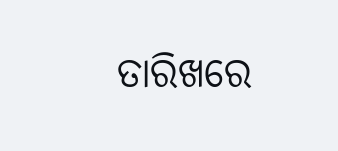ତାରିଖରେ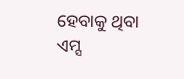ହେବାକୁ ଥିବା ଏମ୍ସ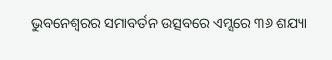ଭୁବନେଶ୍ୱରର ସମାବର୍ତନ ଉତ୍ସବରେ ଏମ୍ସରେ ୩୬ ଶଯ୍ୟା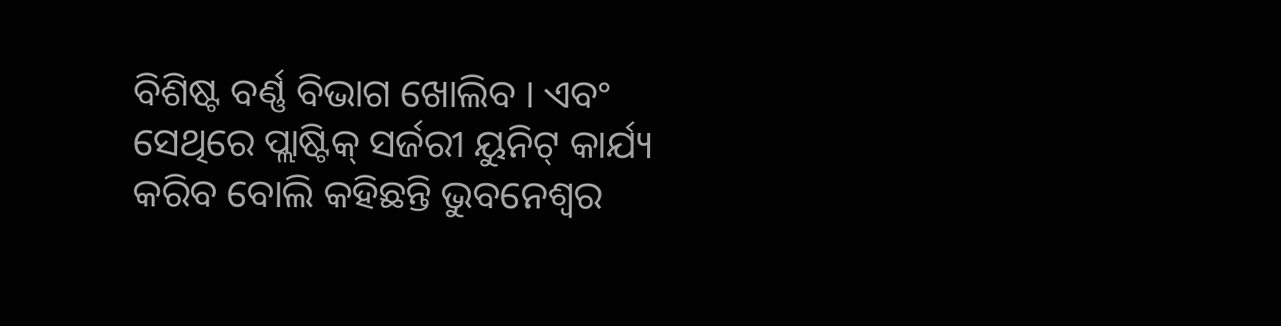ବିଶିଷ୍ଟ ବର୍ଣ୍ଣ ବିଭାଗ ଖୋଲିବ । ଏବଂ ସେଥିରେ ପ୍ଲାଷ୍ଟିକ୍ ସର୍ଜରୀ ୟୁନିଟ୍ କାର୍ଯ୍ୟ କରିବ ବୋଲି କହିଛନ୍ତି ଭୁବନେଶ୍ୱର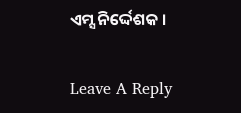ଏମ୍ସ ନିର୍ଦ୍ଦେଶକ ।

Leave A Reply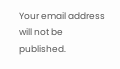Your email address will not be published.